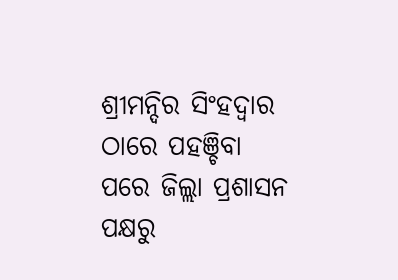ଶ୍ରୀମନ୍ଦିର ସିଂହଦ୍ଵାର ଠାରେ ପହଞ୍ଚିବା ପରେ ଜିଲ୍ଲା ପ୍ରଶାସନ ପକ୍ଷରୁ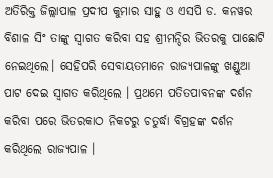ଅତିରିକ୍ତ ଜିଲ୍ଲାପାଳ ପ୍ରଦୀପ କୁମାର ସାହୁ ଓ ଏସପି ଡ. କନୱର ବିଶାଳ ସିଂ ତାଙ୍କୁ ସ୍ବାଗତ କରିବା ସହ ଶ୍ରୀମନ୍ଦିର ଭିତରକୁ ପାଛୋଟି ନେଇଥିଲେ। ସେହିପରି ସେବାୟତମାନେ ରାଜ୍ୟପାଳଙ୍କୁ ଖଣ୍ଡୁଆ ପାଟ ଦେଇ ସ୍ବାଗତ କରିଥିଲେ । ପ୍ରଥମେ ପତିତପାବନଙ୍କ ଦର୍ଶନ କରିବା ପରେ ଭିତରକାଠ ନିକଟରୁ ଚତୁର୍ଦ୍ଧା ବିଗ୍ରହଙ୍କ ଦର୍ଶନ କରିଥିଲେ ରାଜ୍ୟପାଳ ।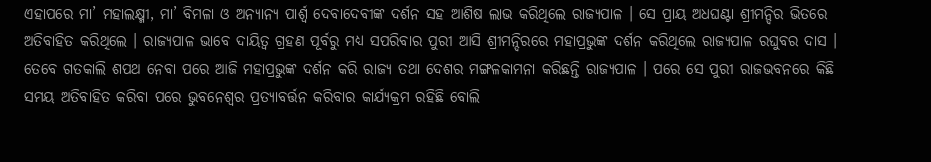ଏହାପରେ ମା’ ମହାଲକ୍ଷ୍ମୀ, ମା’ ବିମଳା ଓ ଅନ୍ୟାନ୍ୟ ପାର୍ଶ୍ଵ ଦେବାଦେବୀଙ୍କ ଦର୍ଶନ ସହ ଆଶିଷ ଲାଭ କରିଥିଲେ ରାଜ୍ୟପାଳ । ସେ ପ୍ରାୟ ଅଧଘଣ୍ଟା ଶ୍ରୀମନ୍ଦିର ଭିତରେ ଅତିବାହିତ କରିଥିଲେ । ରାଜ୍ୟପାଳ ଭାବେ ଦାୟିତ୍ଵ ଗ୍ରହଣ ପୂର୍ବରୁ ମଧ୍ୟ ସପରିବାର ପୁରୀ ଆସି ଶ୍ରୀମନ୍ଦିରରେ ମହାପ୍ରଭୁଙ୍କ ଦର୍ଶନ କରିଥିଲେ ରାଜ୍ୟପାଳ ରଘୁବର ଦାସ ।
ତେବେ ଗତକାଲି ଶପଥ ନେବା ପରେ ଆଜି ମହାପ୍ରଭୁଙ୍କ ଦର୍ଶନ କରି ରାଜ୍ୟ ତଥା ଦେଶର ମଙ୍ଗଳକାମନା କରିଛନ୍ତି ରାଜ୍ୟପାଳ । ପରେ ସେ ପୁରୀ ରାଜଭବନରେ କିଛି ସମୟ ଅତିବାହିତ କରିବା ପରେ ଭୁବନେଶ୍ୱର ପ୍ରତ୍ୟାବର୍ତ୍ତନ କରିବାର କାର୍ଯ୍ୟକ୍ରମ ରହିଛି ବୋଲି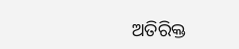ଅତିରିକ୍ତ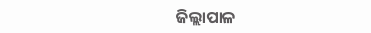ଜିଲ୍ଲାପାଳ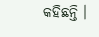କହିଛନ୍ତି ।